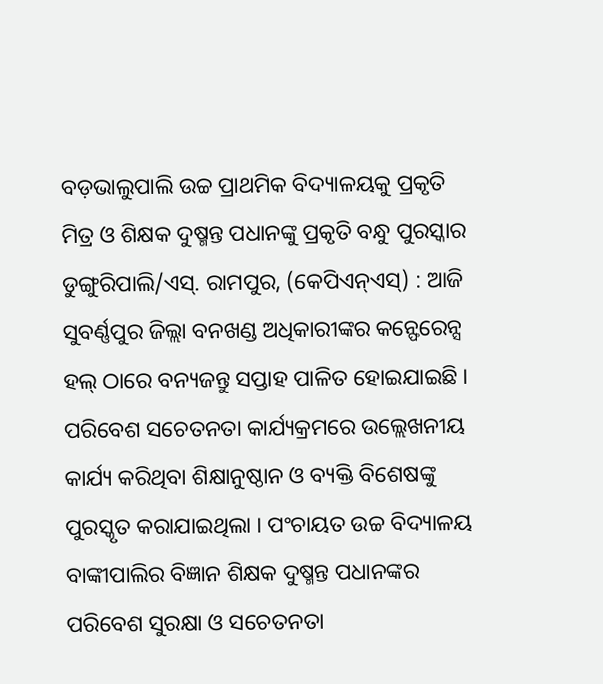ବଡ଼ଭାଲୁପାଲି ଉଚ୍ଚ ପ୍ରାଥମିକ ବିଦ୍ୟାଳୟକୁ ପ୍ରକୃତି ମିତ୍ର ଓ ଶିକ୍ଷକ ଦୁଷ୍ମନ୍ତ ପଧାନଙ୍କୁ ପ୍ରକୃତି ବନ୍ଧୁ ପୁରସ୍କାର
ଡୁଙ୍ଗୁରିପାଲି/ଏସ୍. ରାମପୁର, (କେପିଏନ୍ଏସ୍) : ଆଜି ସୁବର୍ଣ୍ଣପୁର ଜିଲ୍ଲା ବନଖଣ୍ଡ ଅଧିକାରୀଙ୍କର କନ୍ଫେରେନ୍ସ ହଲ୍ ଠାରେ ବନ୍ୟଜନ୍ତୁ ସପ୍ତାହ ପାଳିତ ହୋଇଯାଇଛି । ପରିବେଶ ସଚେତନତା କାର୍ଯ୍ୟକ୍ରମରେ ଉଲ୍ଲେଖନୀୟ କାର୍ଯ୍ୟ କରିଥିବା ଶିକ୍ଷାନୁଷ୍ଠାନ ଓ ବ୍ୟକ୍ତି ବିଶେଷଙ୍କୁ ପୁରସ୍କୃତ କରାଯାଇଥିଲା । ପଂଚାୟତ ଉଚ୍ଚ ବିଦ୍ୟାଳୟ ବାଙ୍କୀପାଲିର ବିଜ୍ଞାନ ଶିକ୍ଷକ ଦୁଷ୍ମନ୍ତ ପଧାନଙ୍କର ପରିବେଶ ସୁରକ୍ଷା ଓ ସଚେତନତା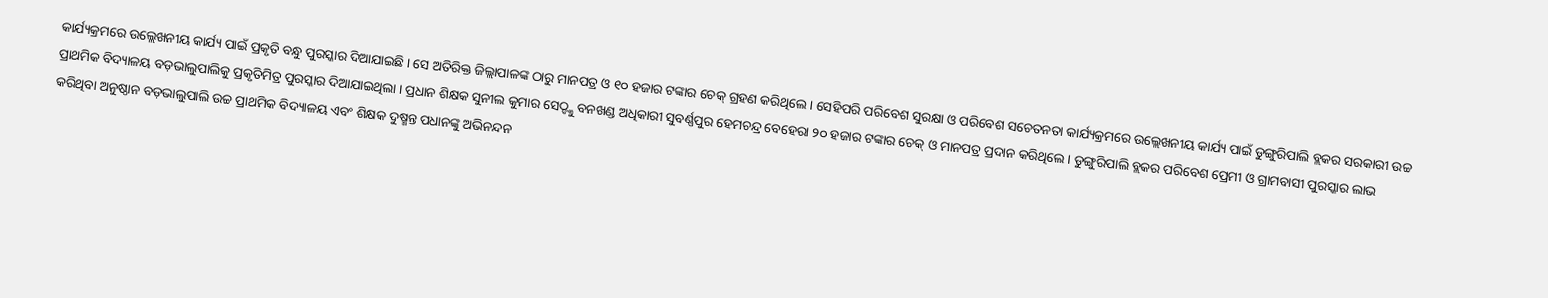କାର୍ଯ୍ୟକ୍ରମରେ ଉଲ୍ଲେଖନୀୟ କାର୍ଯ୍ୟ ପାଇଁ ପ୍ରକୃତି ବନ୍ଧୁ ପୁରସ୍କାର ଦିଆଯାଇଛି । ସେ ଅତିରିକ୍ତ ଜିଲ୍ଲାପାଳଙ୍କ ଠାରୁ ମାନପତ୍ର ଓ ୧୦ ହଜାର ଟଙ୍କାର ଚେକ୍ ଗ୍ରହଣ କରିଥିଲେ । ସେହିପରି ପରିବେଶ ସୁରକ୍ଷା ଓ ପରିବେଶ ସଚେତନତା କାର୍ଯ୍ୟକ୍ରମରେ ଉଲ୍ଲେଖନୀୟ କାର୍ଯ୍ୟ ପାଇଁ ଡୁଙ୍ଗୁରିପାଲି ବ୍ଲକର ସରକାରୀ ଉଚ୍ଚ ପ୍ରାଥମିକ ବିଦ୍ୟାଳୟ ବଡ଼ଭାଲୁପାଲିକୁ ପ୍ରକୃତିମିତ୍ର ପୁରସ୍କାର ଦିଆଯାଇଥିଲା । ପ୍ରଧାନ ଶିକ୍ଷକ ସୁନୀଲ କୁମାର ସେଠ୍ଙ୍କୁ ବନଖଣ୍ଡ ଅଧିକାରୀ ସୁବର୍ଣ୍ଣପୁର ହେମଚନ୍ଦ୍ର ବେହେରା ୨୦ ହଜାର ଟଙ୍କାର ଚେକ୍ ଓ ମାନପତ୍ର ପ୍ରଦାନ କରିଥିଲେ । ଡୁଙ୍ଗୁରିପାଲି ବ୍ଲକର ପରିବେଶ ପ୍ରେମୀ ଓ ଗ୍ରାମବାସୀ ପୁରସ୍କାର ଲାଭ କରିଥିବା ଅନୁଷ୍ଠାନ ବଡ଼ଭାଲୁପାଲି ଉଚ୍ଚ ପ୍ରାଥମିକ ବିଦ୍ୟାଳୟ ଏବଂ ଶିକ୍ଷକ ଦୁଷ୍ମନ୍ତ ପଧାନଙ୍କୁ ଅଭିନନ୍ଦନ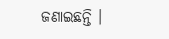ଜଣାଇଛନ୍ତି ।